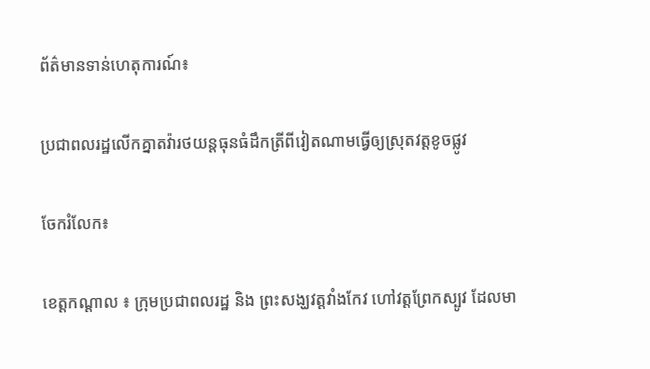ព័ត៌មានទាន់ហេតុការណ៍៖

ប្រជាពលរដ្ឋលើកគ្នាតវ៉ារថយន្តធុនធំដឹកត្រីពីវៀតណាមធ្វើឲ្យស្រុតវត្តខូចផ្លូវ

ចែករំលែក៖

ខេត្តកណ្តាល ៖ ក្រុមប្រជាពលរដ្ឋ និង ព្រះសង្ឃវត្តវាំងកែវ ហៅវត្តព្រែកស្បូវ ដែលមា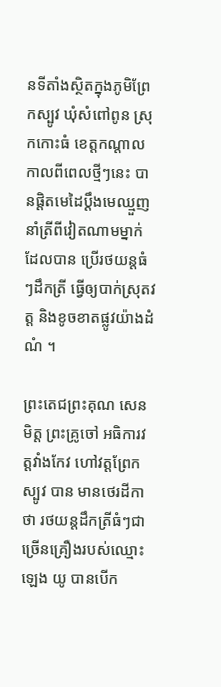នទីតាំងស្ថិតក្នុងភូមិព្រែកស្បូវ ឃុំសំពៅពូន ស្រុកកោះធំ ខេត្តកណ្ដាល កាលពីពេលថ្មីៗនេះ បានផ្ដិតមេដៃប្ដឹងមេឈ្មួញនាំត្រីពីវៀតណាមម្នាក់ ដែលបាន ប្រើរថយន្តធំៗដឹកត្រី ធ្វើឲ្យបាក់ស្រុតវត្ត និងខូចខាតផ្លូវយ៉ាងដំណំ ។

ព្រះតេជព្រះគុណ សេន មិត្ត ព្រះគ្រូចៅ អធិការវត្តវាំងកែវ ហៅវត្តព្រែកស្បូវ បាន មានថេរដីកាថា រថយន្តដឹកត្រីធំៗជាច្រើនគ្រឿងរបស់ឈ្មោះ ឡេង យូ បានបើក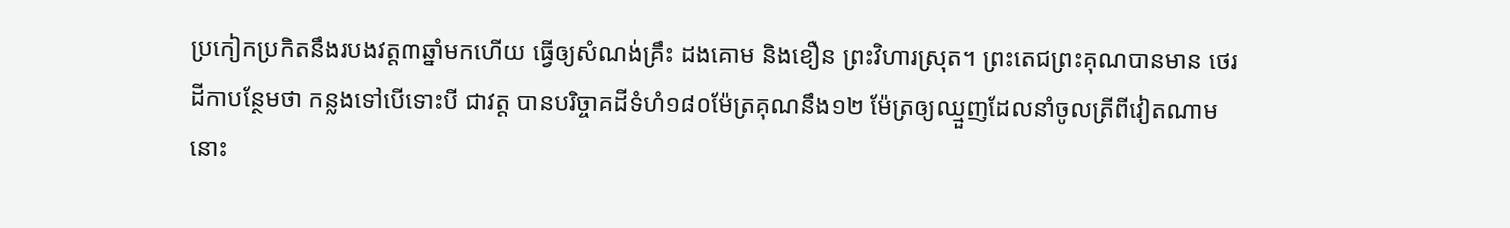ប្រកៀកប្រកិតនឹងរបងវត្ត៣ឆ្នាំមកហើយ ធ្វើឲ្យសំណង់គ្រឹះ ដងគោម និងខឿន ព្រះវិហារស្រុត។ ព្រះតេជព្រះគុណបានមាន ថេរដីកាបន្ថែមថា កន្លងទៅបើទោះបី ជាវត្ត បានបរិច្ចាគដីទំហំ១៨០ម៉ែត្រគុណនឹង១២ ម៉ែត្រឲ្យឈ្មួញដែលនាំចូលត្រីពីវៀតណាមនោះ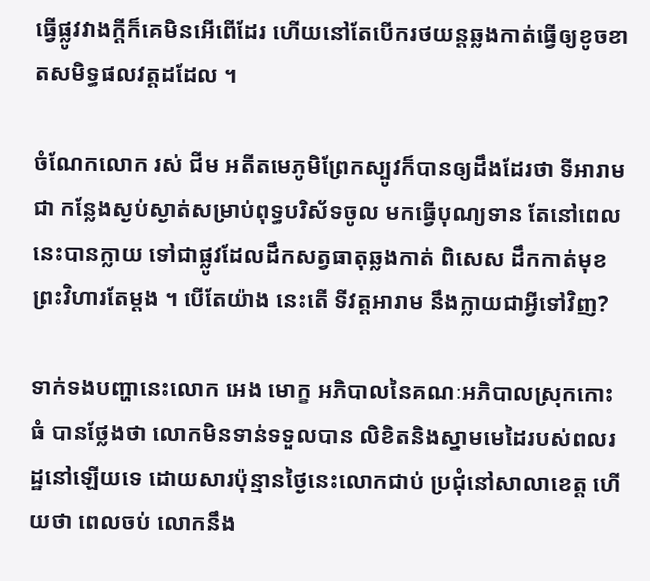ធ្វើផ្លូវវាងក្ដីក៏គេមិនអើពើដែរ ហើយនៅតែបើករថយន្តឆ្លងកាត់ធ្វើឲ្យខូចខាតសមិទ្ធផលវត្តដដែល ។

ចំណែកលោក រស់ ជីម អតីតមេភូមិព្រែកស្បូវក៏បានឲ្យដឹងដែរថា ទីអារាមជា កន្លែងស្ងប់ស្ងាត់សម្រាប់ពុទ្ធបរិស័ទចូល មកធ្វើបុណ្យទាន តែនៅពេលនេះបានក្លាយ ទៅជាផ្លូវដែលដឹកសត្វធាតុឆ្លងកាត់ ពិសេស ដឹកកាត់មុខព្រះវិហារតែម្ដង ។ បើតែយ៉ាង នេះតើ ទីវត្តអារាម នឹងក្លាយជាអ្វីទៅវិញ?

ទាក់ទងបញ្ហានេះលោក អេង មោក្ខ អភិបាលនៃគណៈអភិបាលស្រុកកោះធំ បានថ្លែងថា លោកមិនទាន់ទទួលបាន លិខិតនិងស្នាមមេដៃរបស់ពលរដ្ឋនៅឡើយទេ ដោយសារប៉ុន្មានថ្ងៃនេះលោកជាប់ ប្រជុំនៅសាលាខេត្ត ហើយថា ពេលចប់ លោកនឹង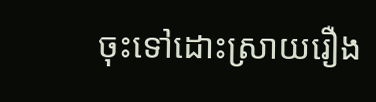ចុះទៅដោះស្រាយរឿង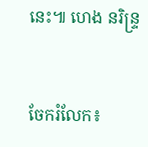នេះ៕ ហេង នរិន្រ្ទ


ចែករំលែក៖